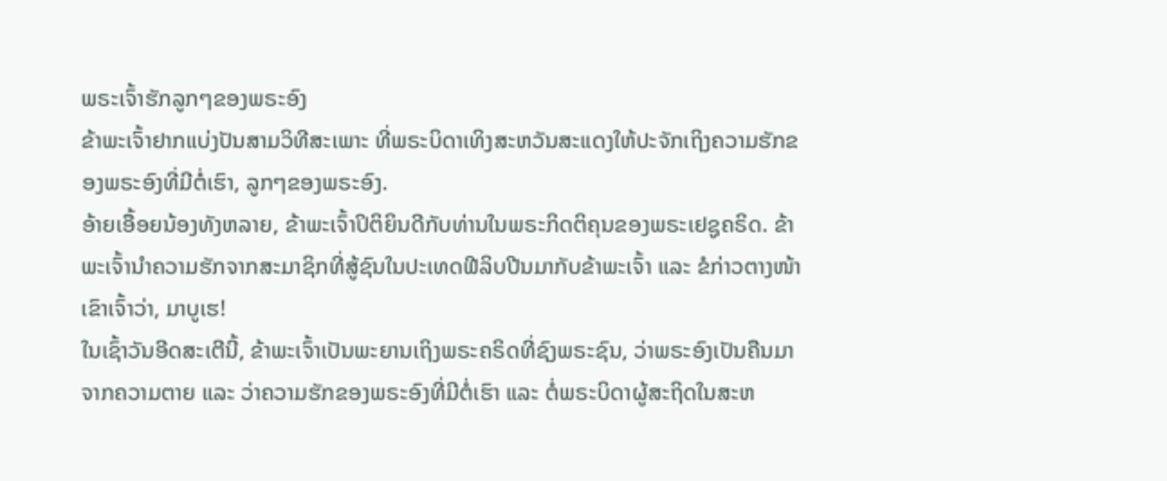ພຣະເຈົ້າຮັກລູກໆຂອງພຣະອົງ
ຂ້າພະເຈົ້າຢາກແບ່ງປັນສາມວິທີສະເພາະ ທີ່ພຣະບິດາເທິງສະຫວັນສະແດງໃຫ້ປະຈັກເຖິງຄວາມຮັກຂອງພຣະອົງທີ່ມີຕໍ່ເຮົາ, ລູກໆຂອງພຣະອົງ.
ອ້າຍເອື້ອຍນ້ອງທັງຫລາຍ, ຂ້າພະເຈົ້າປິຕິຍິນດີກັບທ່ານໃນພຣະກິດຕິຄຸນຂອງພຣະເຢຊູຄຣິດ. ຂ້າພະເຈົ້ານໍາຄວາມຮັກຈາກສະມາຊິກທີ່ສູ້ຊົນໃນປະເທດຟີລິບປີນມາກັບຂ້າພະເຈົ້າ ແລະ ຂໍກ່າວຕາງໜ້າເຂົາເຈົ້າວ່າ, ມາບູເຮ!
ໃນເຊົ້າວັນອີດສະເຕີນີ້, ຂ້າພະເຈົ້າເປັນພະຍານເຖິງພຣະຄຣິດທີ່ຊົງພຣະຊົນ, ວ່າພຣະອົງເປັນຄືນມາຈາກຄວາມຕາຍ ແລະ ວ່າຄວາມຮັກຂອງພຣະອົງທີ່ມີຕໍ່ເຮົາ ແລະ ຕໍ່ພຣະບິດາຜູ້ສະຖິດໃນສະຫ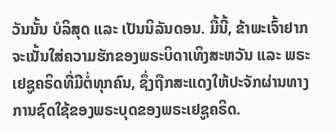ວັນນັ້ນ ບໍລິສຸດ ແລະ ເປັນນິລັນດອນ. ມື້ນີ້, ຂ້າພະເຈົ້າຢາກຈະເນັ້ນໃສ່ຄວາມຮັກຂອງພຣະບິດາເທິງສະຫວັນ ແລະ ພຣະເຢຊູຄຣິດທີ່ມີຕໍ່ທຸກຄົນ, ຊຶ່ງຖືກສະແດງໃຫ້ປະຈັກຜ່ານທາງການຊົດໃຊ້ຂອງພຣະບຸດຂອງພຣະເຢຊູຄຣິດ.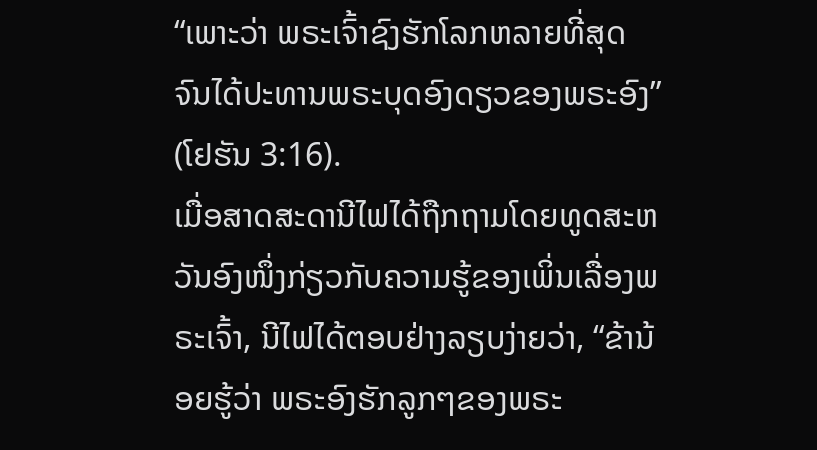“ເພາະວ່າ ພຣະເຈົ້າຊົງຮັກໂລກຫລາຍທີ່ສຸດ ຈົນໄດ້ປະທານພຣະບຸດອົງດຽວຂອງພຣະອົງ” (ໂຢຮັນ 3:16).
ເມື່ອສາດສະດານີໄຟໄດ້ຖືກຖາມໂດຍທູດສະຫວັນອົງໜຶ່ງກ່ຽວກັບຄວາມຮູ້ຂອງເພິ່ນເລື່ອງພຣະເຈົ້າ, ນີໄຟໄດ້ຕອບຢ່າງລຽບງ່າຍວ່າ, “ຂ້ານ້ອຍຮູ້ວ່າ ພຣະອົງຮັກລູກໆຂອງພຣະ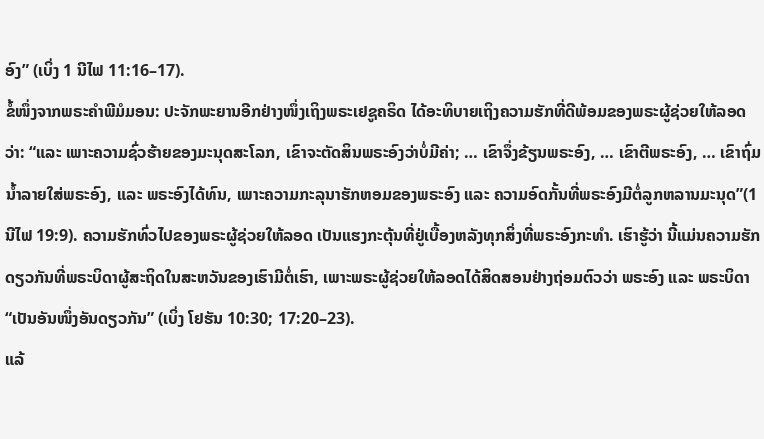ອົງ” (ເບິ່ງ 1 ນີໄຟ 11:16–17).
ຂໍ້ໜຶ່ງຈາກພຣະຄໍາພີມໍມອນ: ປະຈັກພະຍານອີກຢ່າງໜຶ່ງເຖິງພຣະເຢຊູຄຣິດ ໄດ້ອະທິບາຍເຖິງຄວາມຮັກທີ່ດີພ້ອມຂອງພຣະຜູ້ຊ່ວຍໃຫ້ລອດວ່າ: “ແລະ ເພາະຄວາມຊົ່ວຮ້າຍຂອງມະນຸດສະໂລກ, ເຂົາຈະຕັດສິນພຣະອົງວ່າບໍ່ມີຄ່າ; … ເຂົາຈຶ່ງຂ້ຽນພຣະອົງ, … ເຂົາຕີພຣະອົງ, … ເຂົາຖົ່ມນ້ຳລາຍໃສ່ພຣະອົງ, ແລະ ພຣະອົງໄດ້ທົນ, ເພາະຄວາມກະລຸນາຮັກຫອມຂອງພຣະອົງ ແລະ ຄວາມອົດກັ້ນທີ່ພຣະອົງມີຕໍ່ລູກຫລານມະນຸດ”(1 ນີໄຟ 19:9). ຄວາມຮັກທົ່ວໄປຂອງພຣະຜູ້ຊ່ວຍໃຫ້ລອດ ເປັນແຮງກະຕຸ້ນທີ່ຢູ່ເບື້ອງຫລັງທຸກສິ່ງທີ່ພຣະອົງກະທໍາ. ເຮົາຮູ້ວ່າ ນີ້ແມ່ນຄວາມຮັກດຽວກັນທີ່ພຣະບິດາຜູ້ສະຖິດໃນສະຫວັນຂອງເຮົາມີຕໍ່ເຮົາ, ເພາະພຣະຜູ້ຊ່ວຍໃຫ້ລອດໄດ້ສິດສອນຢ່າງຖ່ອມຕົວວ່າ ພຣະອົງ ແລະ ພຣະບິດາ “ເປັນອັນໜຶ່ງອັນດຽວກັນ” (ເບິ່ງ ໂຢຮັນ 10:30; 17:20–23).
ແລ້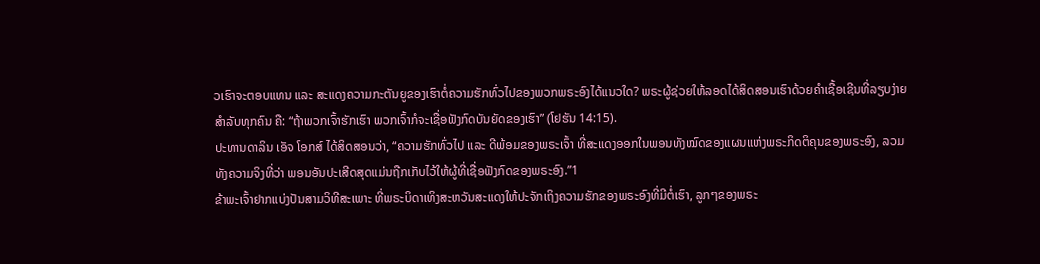ວເຮົາຈະຕອບແທນ ແລະ ສະແດງຄວາມກະຕັນຍູຂອງເຮົາຕໍ່ຄວາມຮັກທົ່ວໄປຂອງພວກພຣະອົງໄດ້ແນວໃດ? ພຣະຜູ້ຊ່ວຍໃຫ້ລອດໄດ້ສິດສອນເຮົາດ້ວຍຄຳເຊື້ອເຊີນທີ່ລຽບງ່າຍສຳລັບທຸກຄົນ ຄື: “ຖ້າພວກເຈົ້າຮັກເຮົາ ພວກເຈົ້າກໍຈະເຊື່ອຟັງກົດບັນຍັດຂອງເຮົາ” (ໂຢຮັນ 14:15).
ປະທານດາລິນ ເອັຈ ໂອກສ໌ ໄດ້ສິດສອນວ່າ, “ຄວາມຮັກທົ່ວໄປ ແລະ ດີພ້ອມຂອງພຣະເຈົ້າ ທີ່ສະແດງອອກໃນພອນທັງໝົດຂອງແຜນແຫ່ງພຣະກິດຕິຄຸນຂອງພຣະອົງ, ລວມທັງຄວາມຈິງທີ່ວ່າ ພອນອັນປະເສີດສຸດແມ່ນຖືກເກັບໄວ້ໃຫ້ຜູ້ທີ່ເຊື່ອຟັງກົດຂອງພຣະອົງ.”1
ຂ້າພະເຈົ້າຢາກແບ່ງປັນສາມວິທີສະເພາະ ທີ່ພຣະບິດາເທິງສະຫວັນສະແດງໃຫ້ປະຈັກເຖິງຄວາມຮັກຂອງພຣະອົງທີ່ມີຕໍ່ເຮົາ, ລູກໆຂອງພຣະ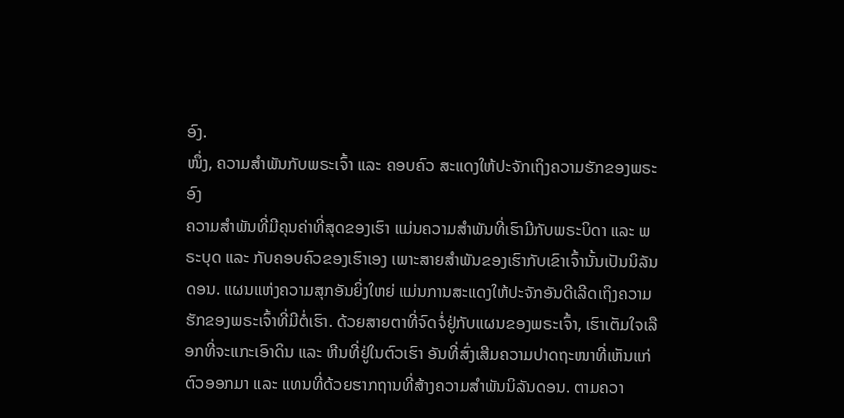ອົງ.
ໜຶ່ງ, ຄວາມສໍາພັນກັບພຣະເຈົ້າ ແລະ ຄອບຄົວ ສະແດງໃຫ້ປະຈັກເຖິງຄວາມຮັກຂອງພຣະອົງ
ຄວາມສໍາພັນທີ່ມີຄຸນຄ່າທີ່ສຸດຂອງເຮົາ ແມ່ນຄວາມສໍາພັນທີ່ເຮົາມີກັບພຣະບິດາ ແລະ ພຣະບຸດ ແລະ ກັບຄອບຄົວຂອງເຮົາເອງ ເພາະສາຍສໍາພັນຂອງເຮົາກັບເຂົາເຈົ້ານັ້ນເປັນນິລັນດອນ. ແຜນແຫ່ງຄວາມສຸກອັນຍິ່ງໃຫຍ່ ແມ່ນການສະແດງໃຫ້ປະຈັກອັນດີເລີດເຖິງຄວາມຮັກຂອງພຣະເຈົ້າທີ່ມີຕໍ່ເຮົາ. ດ້ວຍສາຍຕາທີ່ຈົດຈໍ່ຢູ່ກັບແຜນຂອງພຣະເຈົ້າ, ເຮົາເຕັມໃຈເລືອກທີ່ຈະແກະເອົາດິນ ແລະ ຫີນທີ່ຢູ່ໃນຕົວເຮົາ ອັນທີ່ສົ່ງເສີມຄວາມປາດຖະໜາທີ່ເຫັນແກ່ຕົວອອກມາ ແລະ ແທນທີ່ດ້ວຍຮາກຖານທີ່ສ້າງຄວາມສໍາພັນນິລັນດອນ. ຕາມຄວາ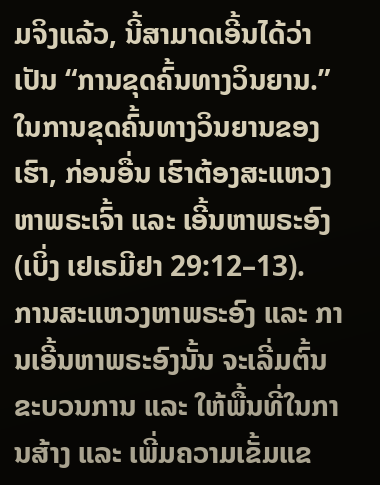ມຈິງແລ້ວ, ນີ້ສາມາດເອີ້ນໄດ້ວ່າເປັນ “ການຂຸດຄົ້ນທາງວິນຍານ.” ໃນການຂຸດຄົ້ນທາງວິນຍານຂອງເຮົາ, ກ່ອນອື່ນ ເຮົາຕ້ອງສະແຫວງຫາພຣະເຈົ້າ ແລະ ເອີ້ນຫາພຣະອົງ (ເບິ່ງ ເຢເຣມີຢາ 29:12–13).
ການສະແຫວງຫາພຣະອົງ ແລະ ການເອີ້ນຫາພຣະອົງນັ້ນ ຈະເລີ່ມຕົ້ນຂະບວນການ ແລະ ໃຫ້ພື້ນທີ່ໃນການສ້າງ ແລະ ເພີ່ມຄວາມເຂັ້ມແຂ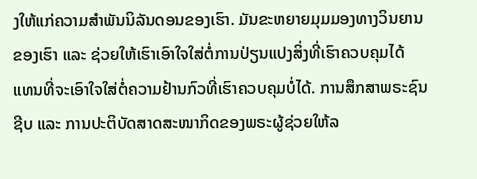ງໃຫ້ແກ່ຄວາມສໍາພັນນິລັນດອນຂອງເຮົາ. ມັນຂະຫຍາຍມຸມມອງທາງວິນຍານຂອງເຮົາ ແລະ ຊ່ວຍໃຫ້ເຮົາເອົາໃຈໃສ່ຕໍ່ການປ່ຽນແປງສິ່ງທີ່ເຮົາຄວບຄຸມໄດ້ ແທນທີ່ຈະເອົາໃຈໃສ່ຕໍ່ຄວາມຢ້ານກົວທີ່ເຮົາຄວບຄຸມບໍ່ໄດ້. ການສຶກສາພຣະຊົນຊີບ ແລະ ການປະຕິບັດສາດສະໜາກິດຂອງພຣະຜູ້ຊ່ວຍໃຫ້ລ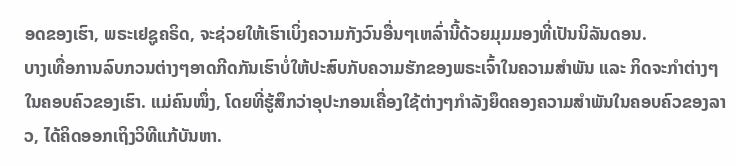ອດຂອງເຮົາ, ພຣະເຢຊູຄຣິດ, ຈະຊ່ວຍໃຫ້ເຮົາເບິ່ງຄວາມກັງວົນອື່ນໆເຫລົ່ານີ້ດ້ວຍມຸມມອງທີ່ເປັນນິລັນດອນ.
ບາງເທື່ອການລົບກວນຕ່າງໆອາດກີດກັນເຮົາບໍ່ໃຫ້ປະສົບກັບຄວາມຮັກຂອງພຣະເຈົ້າໃນຄວາມສຳພັນ ແລະ ກິດຈະກຳຕ່າງໆໃນຄອບຄົວຂອງເຮົາ. ແມ່ຄົນໜຶ່ງ, ໂດຍທີ່ຮູ້ສຶກວ່າອຸປະກອນເຄື່ອງໃຊ້ຕ່າງໆກຳລັງຍຶດຄອງຄວາມສໍາພັນໃນຄອບຄົວຂອງລາວ, ໄດ້ຄິດອອກເຖິງວິທີແກ້ບັນຫາ.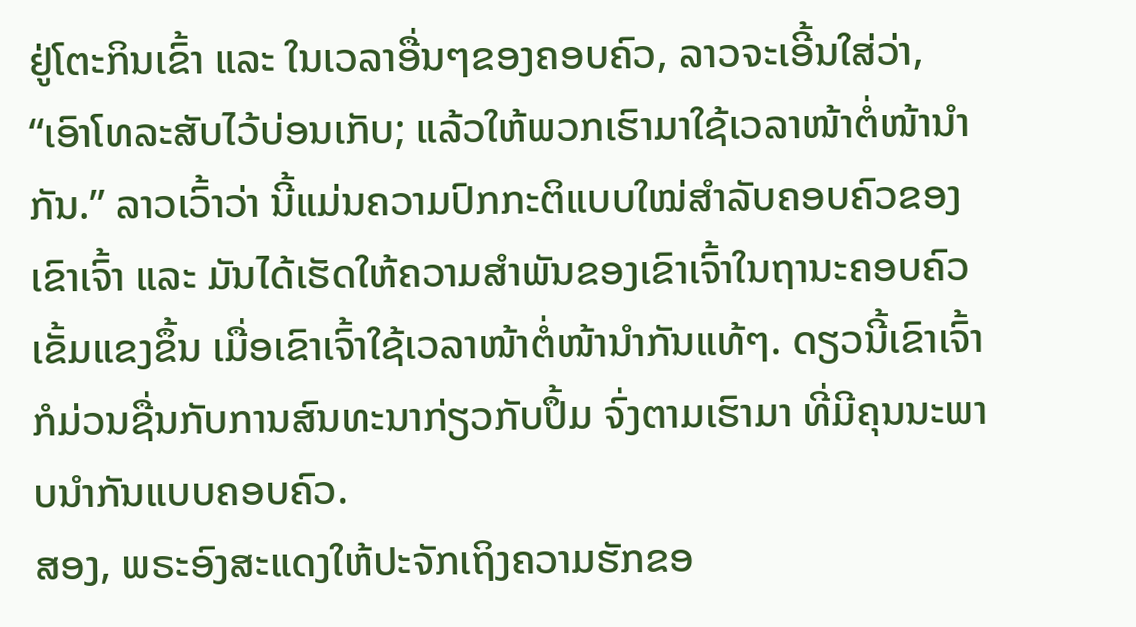ຢູ່ໂຕະກິນເຂົ້າ ແລະ ໃນເວລາອື່ນໆຂອງຄອບຄົວ, ລາວຈະເອີ້ນໃສ່ວ່າ, “ເອົາໂທລະສັບໄວ້ບ່ອນເກັບ; ແລ້ວໃຫ້ພວກເຮົາມາໃຊ້ເວລາໜ້າຕໍ່ໜ້ານຳກັນ.” ລາວເວົ້າວ່າ ນີ້ແມ່ນຄວາມປົກກະຕິແບບໃໝ່ສໍາລັບຄອບຄົວຂອງເຂົາເຈົ້າ ແລະ ມັນໄດ້ເຮັດໃຫ້ຄວາມສໍາພັນຂອງເຂົາເຈົ້າໃນຖານະຄອບຄົວເຂັ້ມແຂງຂຶ້ນ ເມື່ອເຂົາເຈົ້າໃຊ້ເວລາໜ້າຕໍ່ໜ້ານຳກັນແທ້ໆ. ດຽວນີ້ເຂົາເຈົ້າກໍມ່ວນຊື່ນກັບການສົນທະນາກ່ຽວກັບປຶ້ມ ຈົ່ງຕາມເຮົາມາ ທີ່ມີຄຸນນະພາບນໍາກັນແບບຄອບຄົວ.
ສອງ, ພຣະອົງສະແດງໃຫ້ປະຈັກເຖິງຄວາມຮັກຂອ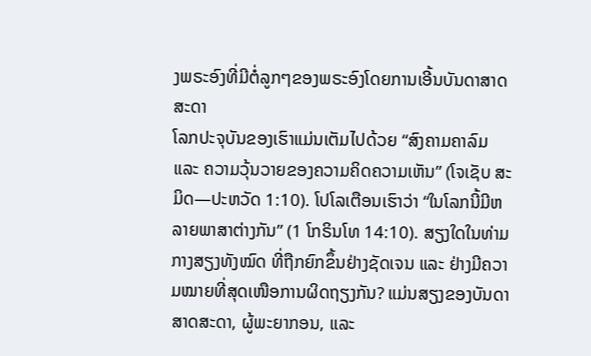ງພຣະອົງທີ່ມີຕໍ່ລູກໆຂອງພຣະອົງໂດຍການເອີ້ນບັນດາສາດສະດາ
ໂລກປະຈຸບັນຂອງເຮົາແມ່ນເຕັມໄປດ້ວຍ “ສົງຄາມຄາລົມ ແລະ ຄວາມວຸ້ນວາຍຂອງຄວາມຄິດຄວາມເຫັນ” (ໂຈເຊັບ ສະມິດ—ປະຫວັດ 1:10). ໂປໂລເຕືອນເຮົາວ່າ “ໃນໂລກນີ້ມີຫລາຍພາສາຕ່າງກັນ” (1 ໂກຣິນໂທ 14:10). ສຽງໃດໃນທ່າມກາງສຽງທັງໝົດ ທີ່ຖືກຍົກຂຶ້ນຢ່າງຊັດເຈນ ແລະ ຢ່າງມີຄວາມໝາຍທີ່ສຸດເໜືອການຜິດຖຽງກັນ? ແມ່ນສຽງຂອງບັນດາສາດສະດາ, ຜູ້ພະຍາກອນ, ແລະ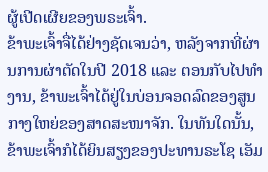ຜູ້ເປີດເຜີຍຂອງພຣະເຈົ້າ.
ຂ້າພະເຈົ້າຈື່ໄດ້ຢ່າງຊັດເຈນວ່າ, ຫລັງຈາກທີ່ຜ່ານການຜ່າຕັດໃນປີ 2018 ແລະ ຕອນກັບໄປທຳງານ, ຂ້າພະເຈົ້າໄດ້ຢູ່ໃນບ່ອນຈອດລົດຂອງສູນກາງໃຫຍ່ຂອງສາດສະໜາຈັກ. ໃນທັນໃດນັ້ນ, ຂ້າພະເຈົ້າກໍໄດ້ຍິນສຽງຂອງປະທານຣະໂຊ ເອັມ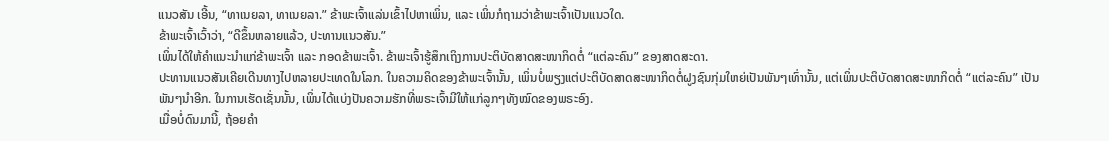ແນວສັນ ເອີ້ນ, “ທາເນຍລາ, ທາເນຍລາ.” ຂ້າພະເຈົ້າແລ່ນເຂົ້າໄປຫາເພິ່ນ, ແລະ ເພິ່ນກໍຖາມວ່າຂ້າພະເຈົ້າເປັນແນວໃດ.
ຂ້າພະເຈົ້າເວົ້າວ່າ, “ດີຂຶ້ນຫລາຍແລ້ວ, ປະທານແນວສັນ.”
ເພິ່ນໄດ້ໃຫ້ຄຳແນະນໍາແກ່ຂ້າພະເຈົ້າ ແລະ ກອດຂ້າພະເຈົ້າ. ຂ້າພະເຈົ້າຮູ້ສຶກເຖິງການປະຕິບັດສາດສະໜາກິດຕໍ່ “ແຕ່ລະຄົນ” ຂອງສາດສະດາ.
ປະທານແນວສັນເຄີຍເດີນທາງໄປຫລາຍປະເທດໃນໂລກ. ໃນຄວາມຄິດຂອງຂ້າພະເຈົ້ານັ້ນ, ເພິ່ນບໍ່ພຽງແຕ່ປະຕິບັດສາດສະໜາກິດຕໍ່ຝູງຊົນກຸ່ມໃຫຍ່ເປັນພັນໆເທົ່ານັ້ນ, ແຕ່ເພິ່ນປະຕິບັດສາດສະໜາກິດຕໍ່ “ແຕ່ລະຄົນ” ເປັນພັນໆນຳອີກ. ໃນການເຮັດເຊັ່ນນັ້ນ, ເພິ່ນໄດ້ແບ່ງປັນຄວາມຮັກທີ່ພຣະເຈົ້າມີໃຫ້ແກ່ລູກໆທັງໝົດຂອງພຣະອົງ.
ເມື່ອບໍ່ດົນມານີ້, ຖ້ອຍຄຳ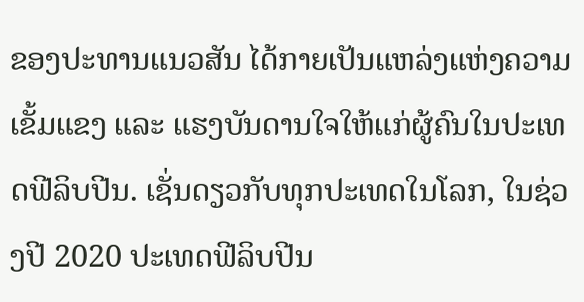ຂອງປະທານແນວສັນ ໄດ້ກາຍເປັນແຫລ່ງແຫ່ງຄວາມເຂັ້ມແຂງ ແລະ ແຮງບັນດານໃຈໃຫ້ແກ່ຜູ້ຄົນໃນປະເທດຟີລິບປີນ. ເຊັ່ນດຽວກັບທຸກປະເທດໃນໂລກ, ໃນຊ່ວງປີ 2020 ປະເທດຟີລິບປີນ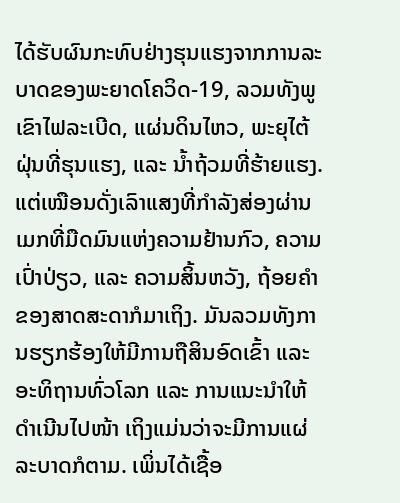ໄດ້ຮັບຜົນກະທົບຢ່າງຮຸນແຮງຈາກການລະບາດຂອງພະຍາດໂຄວິດ-19, ລວມທັງພູເຂົາໄຟລະເບີດ, ແຜ່ນດິນໄຫວ, ພະຍຸໄຕ້ຝຸ່ນທີ່ຮຸນແຮງ, ແລະ ນໍ້າຖ້ວມທີ່ຮ້າຍແຮງ.
ແຕ່ເໝືອນດັ່ງເລົາແສງທີ່ກຳລັງສ່ອງຜ່ານເມກທີ່ມືດມົນແຫ່ງຄວາມຢ້ານກົວ, ຄວາມເປົ່າປ່ຽວ, ແລະ ຄວາມສິ້ນຫວັງ, ຖ້ອຍຄຳຂອງສາດສະດາກໍມາເຖິງ. ມັນລວມທັງການຮຽກຮ້ອງໃຫ້ມີການຖືສິນອົດເຂົ້າ ແລະ ອະທິຖານທົ່ວໂລກ ແລະ ການແນະນໍາໃຫ້ດຳເນີນໄປໜ້າ ເຖິງແມ່ນວ່າຈະມີການແຜ່ລະບາດກໍຕາມ. ເພິ່ນໄດ້ເຊື້ອ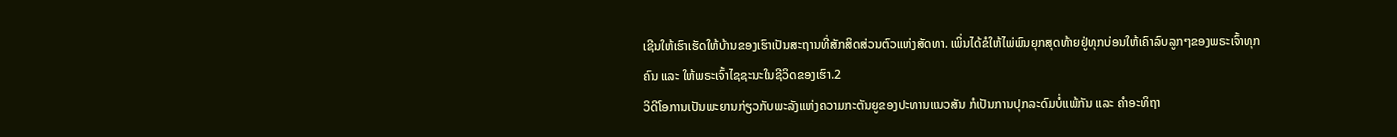ເຊີນໃຫ້ເຮົາເຮັດໃຫ້ບ້ານຂອງເຮົາເປັນສະຖານທີ່ສັກສິດສ່ວນຕົວແຫ່ງສັດທາ. ເພິ່ນໄດ້ຂໍໃຫ້ໄພ່ພົນຍຸກສຸດທ້າຍຢູ່ທຸກບ່ອນໃຫ້ເຄົາລົບລູກໆຂອງພຣະເຈົ້າທຸກຄົນ ແລະ ໃຫ້ພຣະເຈົ້າໄຊຊະນະໃນຊີວິດຂອງເຮົາ.2
ວິດີໂອການເປັນພະຍານກ່ຽວກັບພະລັງແຫ່ງຄວາມກະຕັນຍູຂອງປະທານແນວສັນ ກໍເປັນການປຸກລະດົມບໍ່ແພ້ກັນ ແລະ ຄຳອະທິຖາ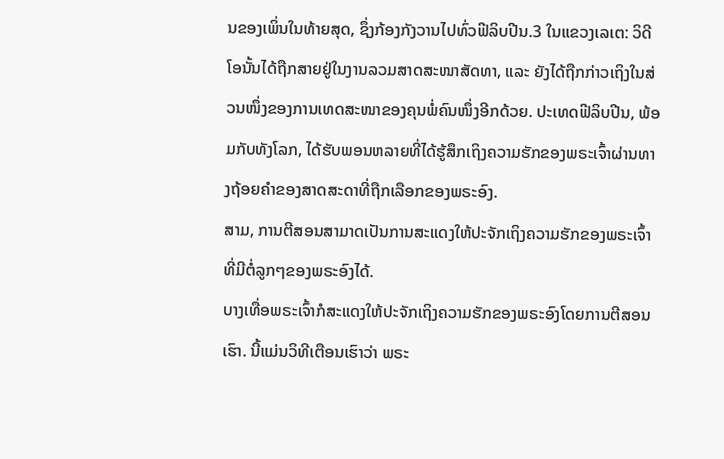ນຂອງເພິ່ນໃນທ້າຍສຸດ, ຊຶ່ງກ້ອງກັງວານໄປທົ່ວຟີລິບປີນ.3 ໃນແຂວງເລເຕ: ວິດີໂອນັ້ນໄດ້ຖືກສາຍຢູ່ໃນງານລວມສາດສະໜາສັດທາ, ແລະ ຍັງໄດ້ຖືກກ່າວເຖິງໃນສ່ວນໜຶ່ງຂອງການເທດສະໜາຂອງຄຸນພໍ່ຄົນໜຶ່ງອີກດ້ວຍ. ປະເທດຟີລິບປີນ, ພ້ອມກັບທັງໂລກ, ໄດ້ຮັບພອນຫລາຍທີ່ໄດ້ຮູ້ສຶກເຖິງຄວາມຮັກຂອງພຣະເຈົ້າຜ່ານທາງຖ້ອຍຄໍາຂອງສາດສະດາທີ່ຖືກເລືອກຂອງພຣະອົງ.
ສາມ, ການຕີສອນສາມາດເປັນການສະແດງໃຫ້ປະຈັກເຖິງຄວາມຮັກຂອງພຣະເຈົ້າທີ່ມີຕໍ່ລູກໆຂອງພຣະອົງໄດ້.
ບາງເທື່ອພຣະເຈົ້າກໍສະແດງໃຫ້ປະຈັກເຖິງຄວາມຮັກຂອງພຣະອົງໂດຍການຕີສອນເຮົາ. ນີ້ແມ່ນວິທີເຕືອນເຮົາວ່າ ພຣະ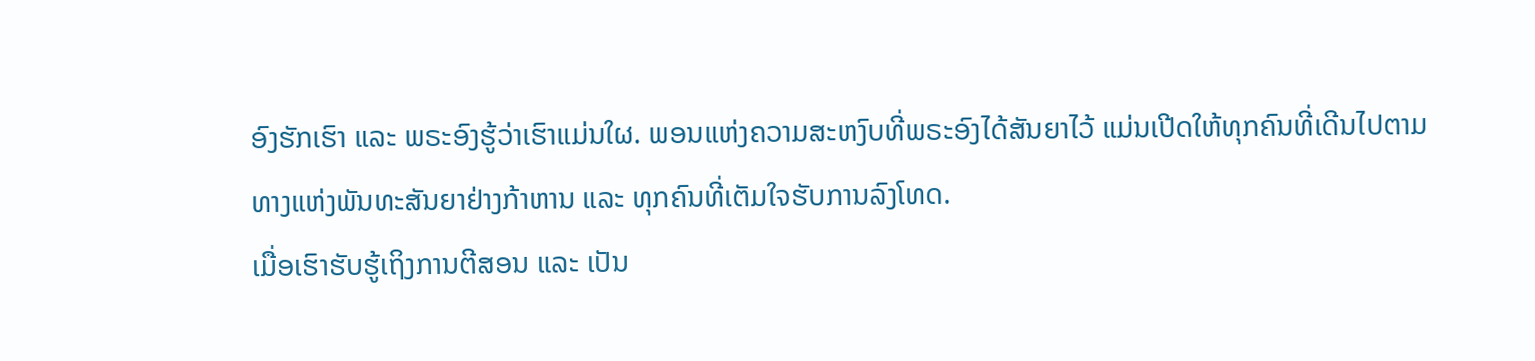ອົງຮັກເຮົາ ແລະ ພຣະອົງຮູ້ວ່າເຮົາແມ່ນໃຜ. ພອນແຫ່ງຄວາມສະຫງົບທີ່ພຣະອົງໄດ້ສັນຍາໄວ້ ແມ່ນເປີດໃຫ້ທຸກຄົນທີ່ເດີນໄປຕາມທາງແຫ່ງພັນທະສັນຍາຢ່າງກ້າຫານ ແລະ ທຸກຄົນທີ່ເຕັມໃຈຮັບການລົງໂທດ.
ເມື່ອເຮົາຮັບຮູ້ເຖິງການຕີສອນ ແລະ ເປັນ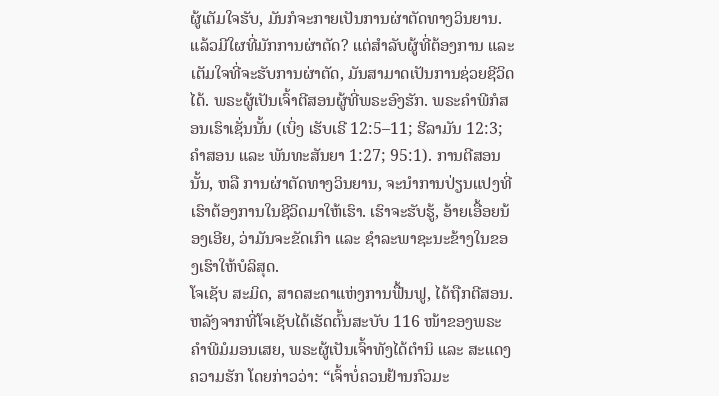ຜູ້ເຕັມໃຈຮັບ, ມັນກໍຈະກາຍເປັນການຜ່າຕັດທາງວິນຍານ. ແລ້ວມີໃຜທີ່ມັກການຜ່າຕັດ? ແຕ່ສໍາລັບຜູ້ທີ່ຕ້ອງການ ແລະ ເຕັມໃຈທີ່ຈະຮັບການຜ່າຕັດ, ມັນສາມາດເປັນການຊ່ວຍຊີວິດໄດ້. ພຣະຜູ້ເປັນເຈົ້າຕີສອນຜູ້ທີ່ພຣະອົງຮັກ. ພຣະຄໍາພີກໍສອນເຮົາເຊັ່ນນັ້ນ (ເບິ່ງ ເຮັບເຣີ 12:5–11; ຮີລາມັນ 12:3; ຄໍາສອນ ແລະ ພັນທະສັນຍາ 1:27; 95:1). ການຕີສອນນັ້ນ, ຫລື ການຜ່າຕັດທາງວິນຍານ, ຈະນໍາການປ່ຽນແປງທີ່ເຮົາຕ້ອງການໃນຊີວິດມາໃຫ້ເຮົາ. ເຮົາຈະຮັບຮູ້, ອ້າຍເອື້ອຍນ້ອງເອີຍ, ວ່າມັນຈະຂັດເກົາ ແລະ ຊໍາລະພາຊະນະຂ້າງໃນຂອງເຮົາໃຫ້ບໍລິສຸດ.
ໂຈເຊັບ ສະມິດ, ສາດສະດາແຫ່ງການຟື້ນຟູ, ໄດ້ຖືກຕີສອນ. ຫລັງຈາກທີ່ໂຈເຊັບໄດ້ເຮັດຕົ້ນສະບັບ 116 ໜ້າຂອງພຣະຄໍາພີມໍມອນເສຍ, ພຣະຜູ້ເປັນເຈົ້າທັງໄດ້ຕຳນິ ແລະ ສະແດງຄວາມຮັກ ໂດຍກ່າວວ່າ: “ເຈົ້າບໍ່ຄວນຢ້ານກົວມະ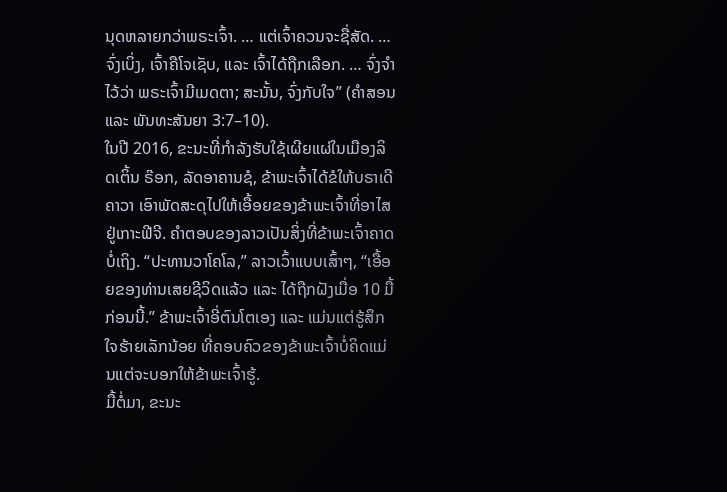ນຸດຫລາຍກວ່າພຣະເຈົ້າ. … ແຕ່ເຈົ້າຄວນຈະຊື່ສັດ. … ຈົ່ງເບິ່ງ, ເຈົ້າຄືໂຈເຊັບ, ແລະ ເຈົ້າໄດ້ຖືກເລືອກ. … ຈົ່ງຈຳໄວ້ວ່າ ພຣະເຈົ້າມີເມດຕາ; ສະນັ້ນ, ຈົ່ງກັບໃຈ” (ຄໍາສອນ ແລະ ພັນທະສັນຍາ 3:7–10).
ໃນປີ 2016, ຂະນະທີ່ກຳລັງຮັບໃຊ້ເຜີຍແຜ່ໃນເມືອງລິດເຕິ້ນ ຣ໊ອກ, ລັດອາຄານຊໍ, ຂ້າພະເຈົ້າໄດ້ຂໍໃຫ້ບຣາເດີ ຄາວາ ເອົາພັດສະດຸໄປໃຫ້ເອື້ອຍຂອງຂ້າພະເຈົ້າທີ່ອາໄສຢູ່ເກາະຟີຈີ. ຄໍາຕອບຂອງລາວເປັນສິ່ງທີ່ຂ້າພະເຈົ້າຄາດບໍ່ເຖິງ. “ປະທານວາໂຄໂລ,” ລາວເວົ້າແບບເສົ້າໆ, “ເອື້ອຍຂອງທ່ານເສຍຊີວິດແລ້ວ ແລະ ໄດ້ຖືກຝັງເມື່ອ 10 ມື້ກ່ອນນີ້.” ຂ້າພະເຈົ້າອີ່ຕົນໂຕເອງ ແລະ ແມ່ນແຕ່ຮູ້ສຶກໃຈຮ້າຍເລັກນ້ອຍ ທີ່ຄອບຄົວຂອງຂ້າພະເຈົ້າບໍ່ຄິດແມ່ນແຕ່ຈະບອກໃຫ້ຂ້າພະເຈົ້າຮູ້.
ມື້ຕໍ່ມາ, ຂະນະ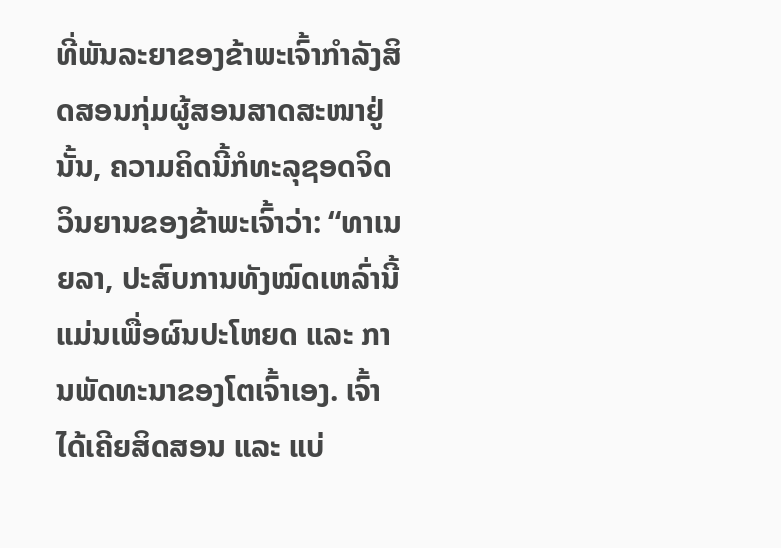ທີ່ພັນລະຍາຂອງຂ້າພະເຈົ້າກຳລັງສິດສອນກຸ່ມຜູ້ສອນສາດສະໜາຢູ່ນັ້ນ, ຄວາມຄິດນີ້ກໍທະລຸຊອດຈິດວິນຍານຂອງຂ້າພະເຈົ້າວ່າ: “ທາເນຍລາ, ປະສົບການທັງໝົດເຫລົ່ານີ້ແມ່ນເພື່ອຜົນປະໂຫຍດ ແລະ ການພັດທະນາຂອງໂຕເຈົ້າເອງ. ເຈົ້າໄດ້ເຄີຍສິດສອນ ແລະ ແບ່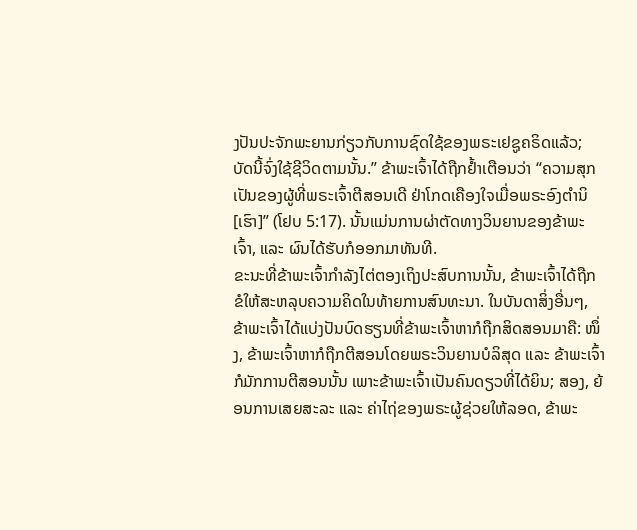ງປັນປະຈັກພະຍານກ່ຽວກັບການຊົດໃຊ້ຂອງພຣະເຢຊູຄຣິດແລ້ວ; ບັດນີ້ຈົ່ງໃຊ້ຊີວິດຕາມນັ້ນ.” ຂ້າພະເຈົ້າໄດ້ຖືກຢໍ້າເຕືອນວ່າ “ຄວາມສຸກເປັນຂອງຜູ້ທີ່ພຣະເຈົ້າຕີສອນເດີ ຢ່າໂກດເຄືອງໃຈເມື່ອພຣະອົງຕໍານິ [ເຮົາ]” (ໂຢບ 5:17). ນັ້ນແມ່ນການຜ່າຕັດທາງວິນຍານຂອງຂ້າພະເຈົ້າ, ແລະ ຜົນໄດ້ຮັບກໍອອກມາທັນທີ.
ຂະນະທີ່ຂ້າພະເຈົ້າກຳລັງໄຕ່ຕອງເຖິງປະສົບການນັ້ນ, ຂ້າພະເຈົ້າໄດ້ຖືກຂໍໃຫ້ສະຫລຸບຄວາມຄິດໃນທ້າຍການສົນທະນາ. ໃນບັນດາສິ່ງອື່ນໆ, ຂ້າພະເຈົ້າໄດ້ແບ່ງປັນບົດຮຽນທີ່ຂ້າພະເຈົ້າຫາກໍຖືກສິດສອນມາຄື: ໜຶ່ງ, ຂ້າພະເຈົ້າຫາກໍຖືກຕີສອນໂດຍພຣະວິນຍານບໍລິສຸດ ແລະ ຂ້າພະເຈົ້າກໍມັກການຕີສອນນັ້ນ ເພາະຂ້າພະເຈົ້າເປັນຄົນດຽວທີ່ໄດ້ຍິນ; ສອງ, ຍ້ອນການເສຍສະລະ ແລະ ຄ່າໄຖ່ຂອງພຣະຜູ້ຊ່ວຍໃຫ້ລອດ, ຂ້າພະ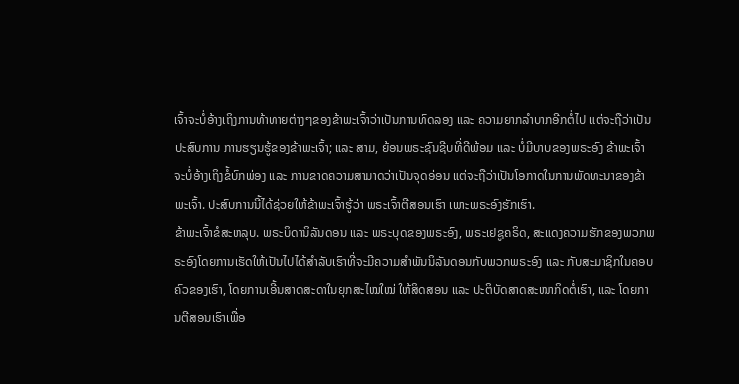ເຈົ້າຈະບໍ່ອ້າງເຖິງການທ້າທາຍຕ່າງໆຂອງຂ້າພະເຈົ້າວ່າເປັນການທົດລອງ ແລະ ຄວາມຍາກລໍາບາກອີກຕໍ່ໄປ ແຕ່ຈະຖືວ່າເປັນປະສົບການ ການຮຽນຮູ້ຂອງຂ້າພະເຈົ້າ; ແລະ ສາມ, ຍ້ອນພຣະຊົນຊີບທີ່ດີພ້ອມ ແລະ ບໍ່ມີບາບຂອງພຣະອົງ ຂ້າພະເຈົ້າຈະບໍ່ອ້າງເຖິງຂໍ້ບົກພ່ອງ ແລະ ການຂາດຄວາມສາມາດວ່າເປັນຈຸດອ່ອນ ແຕ່ຈະຖືວ່າເປັນໂອກາດໃນການພັດທະນາຂອງຂ້າພະເຈົ້າ. ປະສົບການນີ້ໄດ້ຊ່ວຍໃຫ້ຂ້າພະເຈົ້າຮູ້ວ່າ ພຣະເຈົ້າຕີສອນເຮົາ ເພາະພຣະອົງຮັກເຮົາ.
ຂ້າພະເຈົ້າຂໍສະຫລຸບ. ພຣະບິດານິລັນດອນ ແລະ ພຣະບຸດຂອງພຣະອົງ, ພຣະເຢຊູຄຣິດ, ສະແດງຄວາມຮັກຂອງພວກພຣະອົງໂດຍການເຮັດໃຫ້ເປັນໄປໄດ້ສຳລັບເຮົາທີ່ຈະມີຄວາມສໍາພັນນິລັນດອນກັບພວກພຣະອົງ ແລະ ກັບສະມາຊິກໃນຄອບຄົວຂອງເຮົາ, ໂດຍການເອີ້ນສາດສະດາໃນຍຸກສະໄໝໃໝ່ ໃຫ້ສິດສອນ ແລະ ປະຕິບັດສາດສະໜາກິດຕໍ່ເຮົາ, ແລະ ໂດຍການຕີສອນເຮົາເພື່ອ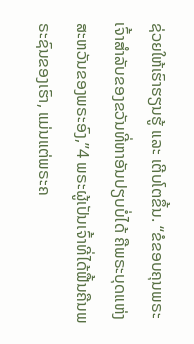ຊ່ວຍໃຫ້ເຮົາຮຽນຮູ້ ແລະ ເຕີບໂຕຂຶ້ນ. “ຂໍຂອບຄຸນພຣະເຈົ້າສໍາລັບຂອງຂວັນທີ່ຫາອັນປຽບບໍ່ໄດ້ ຄືພຣະບຸດແຫ່ງສະຫວັນຂອງພຣະອົງ,”4 ພຣະຜູ້ເປັນເຈົ້າທີ່ໄດ້ຟື້ນຄືນພຣະຊົນຂອງເຮົາ, ແມ່ນແຕ່ພຣະຄ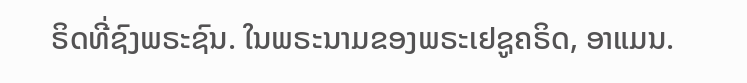ຣິດທີ່ຊົງພຣະຊົນ. ໃນພຣະນາມຂອງພຣະເຢຊູຄຣິດ, ອາແມນ.